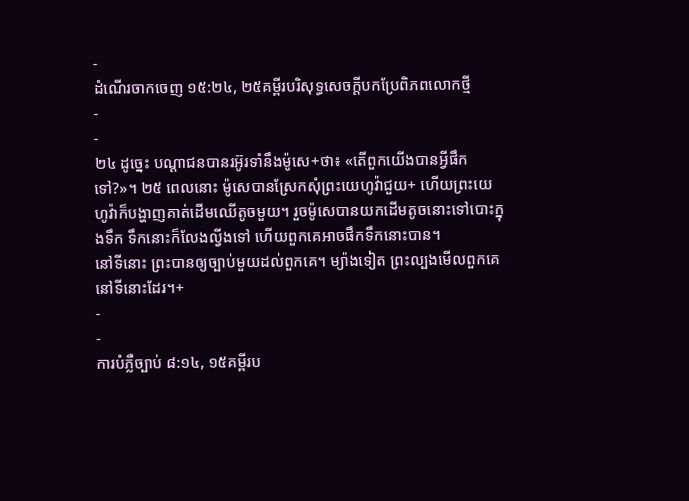-
ដំណើរចាកចេញ ១៥:២៤, ២៥គម្ពីរបរិសុទ្ធសេចក្ដីបកប្រែពិភពលោកថ្មី
-
-
២៤ ដូច្នេះ បណ្ដាជនបានរអ៊ូរទាំនឹងម៉ូសេ+ថា៖ «តើពួកយើងបានអ្វីផឹកទៅ?»។ ២៥ ពេលនោះ ម៉ូសេបានស្រែកសុំព្រះយេហូវ៉ាជួយ+ ហើយព្រះយេហូវ៉ាក៏បង្ហាញគាត់ដើមឈើតូចមួយ។ រួចម៉ូសេបានយកដើមតូចនោះទៅបោះក្នុងទឹក ទឹកនោះក៏លែងល្វីងទៅ ហើយពួកគេអាចផឹកទឹកនោះបាន។
នៅទីនោះ ព្រះបានឲ្យច្បាប់មួយដល់ពួកគេ។ ម្យ៉ាងទៀត ព្រះល្បងមើលពួកគេនៅទីនោះដែរ។+
-
-
ការបំភ្លឺច្បាប់ ៨:១៤, ១៥គម្ពីរប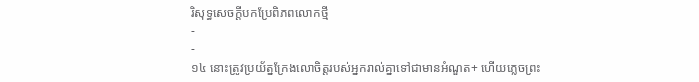រិសុទ្ធសេចក្ដីបកប្រែពិភពលោកថ្មី
-
-
១៤ នោះត្រូវប្រយ័ត្នក្រែងលោចិត្តរបស់អ្នករាល់គ្នាទៅជាមានអំណួត+ ហើយភ្លេចព្រះ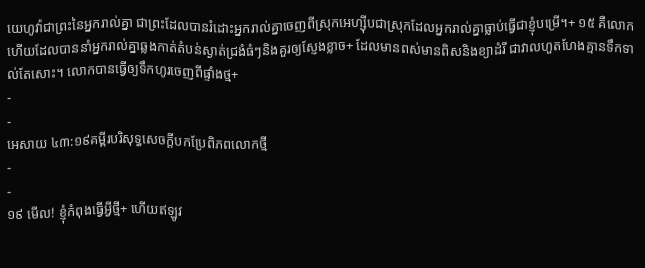យេហូវ៉ាជាព្រះនៃអ្នករាល់គ្នា ជាព្រះដែលបានរំដោះអ្នករាល់គ្នាចេញពីស្រុកអេហ្ស៊ីបជាស្រុកដែលអ្នករាល់គ្នាធ្លាប់ធ្វើជាខ្ញុំបម្រើ។+ ១៥ គឺលោកហើយដែលបាននាំអ្នករាល់គ្នាឆ្លងកាត់តំបន់ស្ងាត់ជ្រងំធំៗនិងគួរឲ្យស្ញែងខ្លាច+ ដែលមានពស់មានពិសនិងខ្យាដំរី ជាវាលហួតហែងគ្មានទឹកទាល់តែសោះ។ លោកបានធ្វើឲ្យទឹកហូរចេញពីផ្ទាំងថ្ម+
-
-
អេសាយ ៤៣:១៩គម្ពីរបរិសុទ្ធសេចក្ដីបកប្រែពិភពលោកថ្មី
-
-
១៩ មើល! ខ្ញុំកំពុងធ្វើអ្វីថ្មី+ ហើយឥឡូវ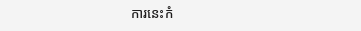ការនេះកំ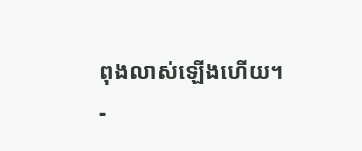ពុងលាស់ឡើងហើយ។
-